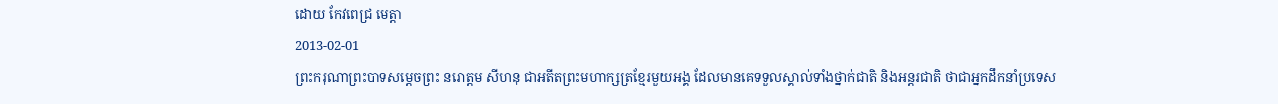ដោយ កែវពេជ្រ មេត្តា
2013-02-01
ព្រះករុណាព្រះបាទសម្ដេចព្រះ នរោត្តម សីហនុ ជាអតីតព្រះមហាក្សត្រខ្មែរមួយអង្គ ដែលមានគេទទួលស្គាល់ទាំងថ្នាក់ជាតិ និងអន្តរជាតិ ថាជាអ្នកដឹកនាំប្រទេស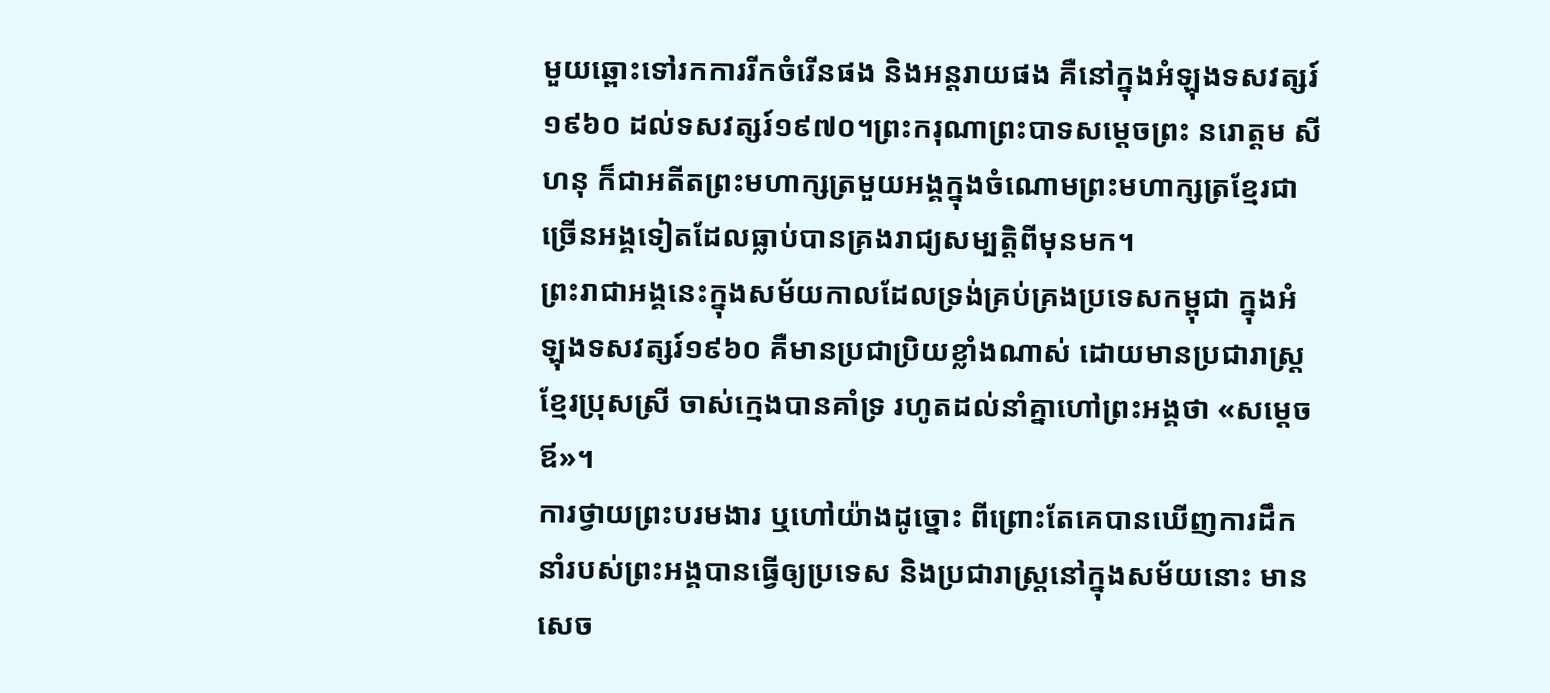មួយឆ្ពោះទៅរកការរីកចំរើនផង និងអន្តរាយផង គឺនៅក្នុងអំឡុងទសវត្សរ៍១៩៦០ ដល់ទសវត្សរ៍១៩៧០។ព្រះករុណាព្រះបាទសម្ដេចព្រះ នរោត្តម សីហនុ ក៏ជាអតីតព្រះមហាក្សត្រមួយអង្គក្នុងចំណោមព្រះមហាក្សត្រខ្មែរជា ច្រើនអង្គទៀតដែលធ្លាប់បានគ្រងរាជ្យសម្បត្តិពីមុនមក។
ព្រះរាជាអង្គនេះក្នុងសម័យកាលដែលទ្រង់គ្រប់គ្រងប្រទេសកម្ពុជា ក្នុងអំឡុងទសវត្សរ៍១៩៦០ គឺមានប្រជាប្រិយខ្លាំងណាស់ ដោយមានប្រជារាស្ត្រខ្មែរប្រុសស្រី ចាស់ក្មេងបានគាំទ្រ រហូតដល់នាំគ្នាហៅព្រះអង្គថា «សម្ដេចឪ»។
ការថ្វាយព្រះបរមងារ ឬហៅយ៉ាងដូច្នោះ ពីព្រោះតែគេបានឃើញការដឹកនាំរបស់ព្រះអង្គបានធ្វើឲ្យប្រទេស និងប្រជារាស្ត្រនៅក្នុងសម័យនោះ មានសេច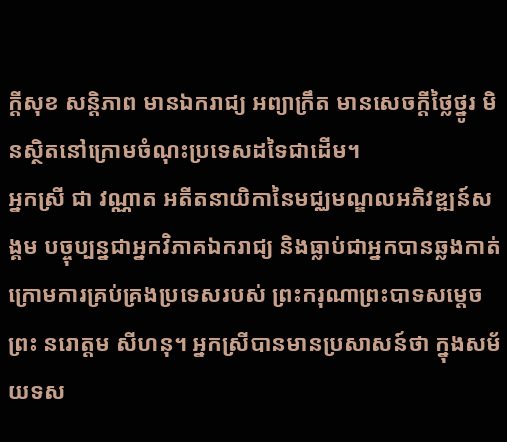ក្ដីសុខ សន្ដិភាព មានឯករាជ្យ អព្យាក្រឹត មានសេចក្ដីថ្លៃថ្នូរ មិនស្ថិតនៅក្រោមចំណុះប្រទេសដទៃជាដើម។
អ្នកស្រី ជា វណ្ណាត អតីតនាយិកានៃមជ្ឈមណ្ឌលអភិវឌ្ឍន៍សង្គម បច្ចុប្បន្នជាអ្នកវិភាគឯករាជ្យ និងធ្លាប់ជាអ្នកបានឆ្លងកាត់ក្រោមការគ្រប់គ្រងប្រទេសរបស់ ព្រះករុណាព្រះបាទសម្ដេចព្រះ នរោត្តម សីហនុ។ អ្នកស្រីបានមានប្រសាសន៍ថា ក្នុងសម័យទស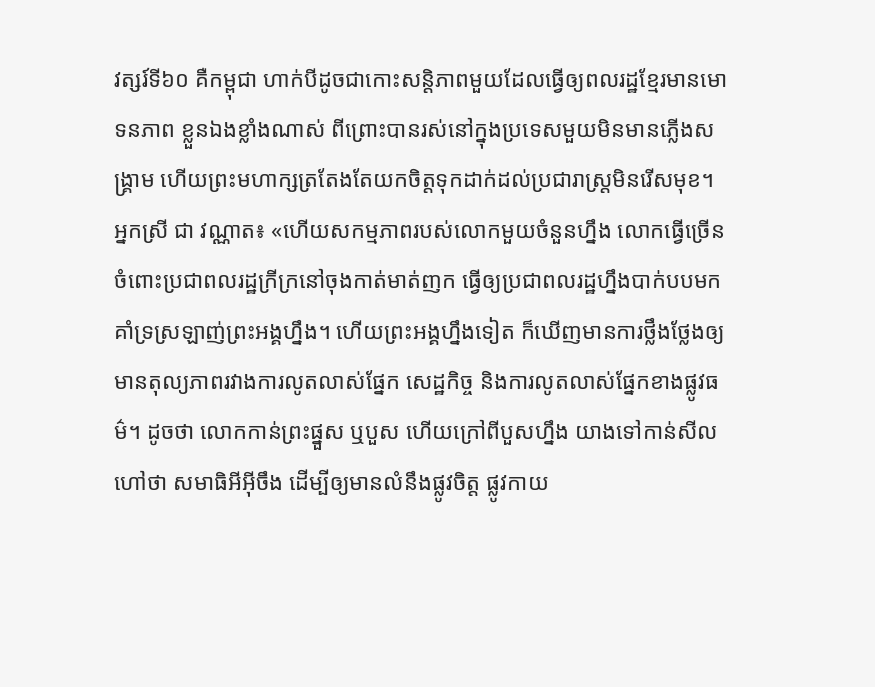វត្សរ៍ទី៦០ គឺកម្ពុជា ហាក់បីដូចជាកោះសន្តិភាពមួយដែលធ្វើឲ្យពលរដ្ឋខ្មែរមានមោទនភាព ខ្លួនឯងខ្លាំងណាស់ ពីព្រោះបានរស់នៅក្នុងប្រទេសមួយមិនមានភ្លើងសង្គ្រាម ហើយព្រះមហាក្សត្រតែងតែយកចិត្តទុកដាក់ដល់ប្រជារាស្ត្រមិនរើសមុខ។
អ្នកស្រី ជា វណ្ណាត៖ «ហើយសកម្មភាពរបស់លោកមួយចំនួនហ្នឹង លោកធ្វើច្រើនចំពោះប្រជាពលរដ្ឋក្រីក្រនៅចុងកាត់មាត់ញក ធ្វើឲ្យប្រជាពលរដ្ឋហ្នឹងបាក់បបមកគាំទ្រស្រឡាញ់ព្រះអង្គហ្នឹង។ ហើយព្រះអង្គហ្នឹងទៀត ក៏ឃើញមានការថ្លឹងថ្លែងឲ្យមានតុល្យភាពរវាងការលូតលាស់ផ្នែក សេដ្ឋកិច្ច និងការលូតលាស់ផ្នែកខាងផ្លូវធម៌។ ដូចថា លោកកាន់ព្រះផ្នួស ឬបួស ហើយក្រៅពីបួសហ្នឹង យាងទៅកាន់សីល ហៅថា សមាធិអីអ៊ីចឹង ដើម្បីឲ្យមានលំនឹងផ្លូវចិត្ត ផ្លូវកាយ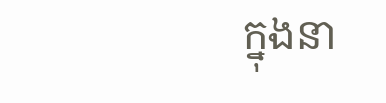ក្នុងនា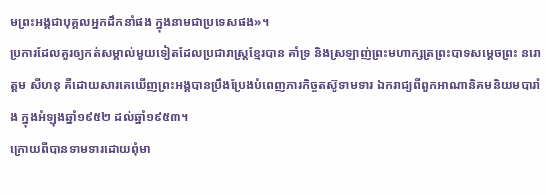មព្រះអង្គជាបុគ្គលអ្នកដឹកនាំផង ក្នុងនាមជាប្រទេសផង»។
ប្រការដែលគួរឲ្យកត់សម្គាល់មួយទៀតដែលប្រជារាស្ត្រខ្មែរបាន គាំទ្រ និងស្រឡាញ់ព្រះមហាក្សត្រព្រះបាទសម្ដេចព្រះ នរោត្ដម សីហនុ គឺដោយសារគេឃើញព្រះអង្គបានប្រឹងប្រែងបំពេញភារកិច្ចតស៊ូទាមទារ ឯករាជ្យពីពួកអាណានិគមនិយមបារាំង ក្នុងអំឡុងឆ្នាំ១៩៥២ ដល់ឆ្នាំ១៩៥៣។
ក្រោយពីបានទាមទារដោយពុំមា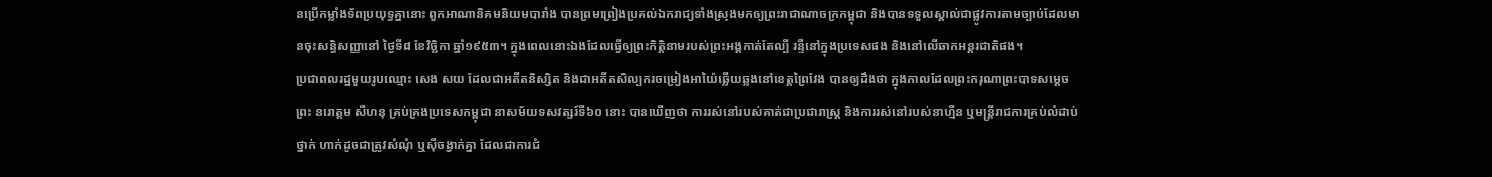នប្រើកម្លាំងទ័ពប្រយុទ្ធគ្នានោះ ពួកអាណានិគមនិយមបារាំង បានព្រមព្រៀងប្រគល់ឯករាជ្យទាំងស្រុងមកឲ្យព្រះរាជាណាចក្រកម្ពុជា និងបានទទួលស្គាល់ជាផ្លូវការតាមច្បាប់ដែលមានចុះសន្ធិសញ្ញានៅ ថ្ងៃទី៨ ខែវិច្ឆិកា ឆ្នាំ១៩៥៣។ ក្នុងពេលនោះឯងដែលធ្វើឲ្យព្រះកិត្តិនាមរបស់ព្រះអង្គកាត់តែល្បី រន្ទឺនៅក្នុងប្រទេសផង និងនៅលើឆាកអន្តរជាតិផង។
ប្រជាពលរដ្ឋមួយរូបឈ្មោះ សេង សយ ដែលជាអតីតនិស្សិត និងជាអតីតសិល្បករចម្រៀងអាយ៉ៃឆ្លើយឆ្លងនៅខេត្តព្រៃវែង បានឲ្យដឹងថា ក្នុងកាលដែលព្រះករុណាព្រះបាទសម្ដេចព្រះ នរោត្តម សីហនុ គ្រប់គ្រងប្រទេសកម្ពុជា នាសម័យទសវត្សរ៍ទី៦០ នោះ បានឃើញថា ការរស់នៅរបស់គាត់ជាប្រជារាស្ត្រ និងការរស់នៅរបស់នាហ្មឺន ឬមន្ត្រីរាជការគ្រប់លំដាប់ថ្នាក់ ហាក់ដូចជាត្រូវសំណុំ ឬស៊ីចង្វាក់គ្នា ដែលជាការជំ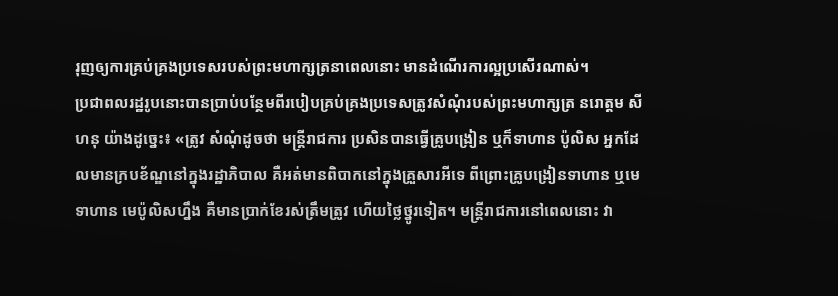រុញឲ្យការគ្រប់គ្រងប្រទេសរបស់ព្រះមហាក្សត្រនាពេលនោះ មានដំណើរការល្អប្រសើរណាស់។
ប្រជាពលរដ្ឋរូបនោះបានប្រាប់បន្ថែមពីរបៀបគ្រប់គ្រងប្រទេសត្រូវសំណុំរបស់ព្រះមហាក្សត្រ នរោត្ដម សីហនុ យ៉ាងដូច្នេះ៖ «ត្រូវ សំណុំដូចថា មន្ត្រីរាជការ ប្រសិនបានធ្វើគ្រូបង្រៀន ឬក៏ទាហាន ប៉ូលិស អ្នកដែលមានក្របខ័ណ្ឌនៅក្នុងរដ្ឋាភិបាល គឺអត់មានពិបាកនៅក្នុងគ្រួសារអីទេ ពីព្រោះគ្រូបង្រៀនទាហាន ឬមេទាហាន មេប៉ូលិសហ្នឹង គឺមានប្រាក់ខែរស់ត្រឹមត្រូវ ហើយថ្លៃថ្នូរទៀត។ មន្ត្រីរាជការនៅពេលនោះ វា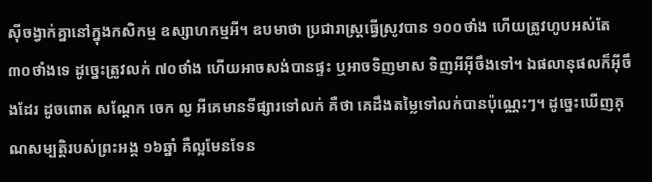ស៊ីចង្វាក់គ្នានៅក្នុងកសិកម្ម ឧស្សាហកម្មអី។ ឧបមាថា ប្រជារាស្ត្រធ្វើស្រូវបាន ១០០ថាំង ហើយត្រូវហូបអស់តែ ៣០ថាំងទេ ដូច្នេះត្រូវលក់ ៧០ថាំង ហើយអាចសង់បានផ្ទះ ឬអាចទិញមាស ទិញអីអ៊ីចឹងទៅ។ ឯផលានុផលក៏អ៊ីចឹងដែរ ដូចពោត សណ្ដែក ចេក ល្ង អីគេមានទីផ្សារទៅលក់ គឺថា គេដឹងតម្លៃទៅលក់បានប៉ុណ្ណេះៗ។ ដូច្នេះឃើញគុណសម្បត្តិរបស់ព្រះអង្គ ១៦ឆ្នាំ គឺល្អមែនទែន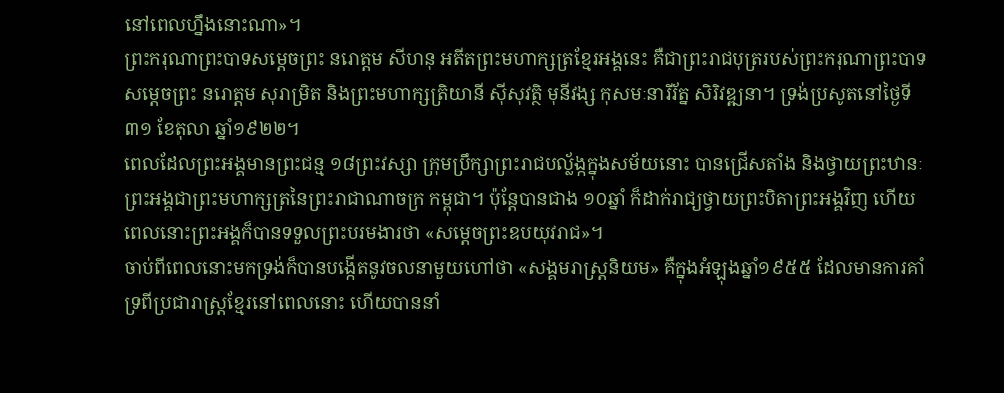នៅពេលហ្នឹងនោះណា»។
ព្រះករុណាព្រះបាទសម្ដេចព្រះ នរោត្តម សីហនុ អតីតព្រះមហាក្សត្រខ្មែរអង្គនេះ គឺជាព្រះរាជបុត្ររបស់ព្រះករុណាព្រះបាទសម្ដេចព្រះ នរោត្តម សុរាម្រិត និងព្រះមហាក្សត្រិយានី ស៊ីសុវត្ថិ មុនីវង្ស កុសមៈនារីរ័ត្ន សិរិវឌ្ឍនា។ ទ្រង់ប្រសូតនៅថ្ងៃទី៣១ ខែតុលា ឆ្នាំ១៩២២។
ពេលដែលព្រះអង្គមានព្រះជន្ម ១៨ព្រះវស្សា ក្រុមប្រឹក្សាព្រះរាជបល័្លង្កក្នុងសម័យនោះ បានជ្រើសតាំង និងថ្វាយព្រះឋានៈព្រះអង្គជាព្រះមហាក្សត្រនៃព្រះរាជាណាចក្រ កម្ពុជា។ ប៉ុន្តែបានជាង ១០ឆ្នាំ ក៏ដាក់រាជ្យថ្វាយព្រះបិតាព្រះអង្គវិញ ហើយពេលនោះព្រះអង្គក៏បានទទួលព្រះបរមងារថា «សម្ដេចព្រះឧបយុវរាជ»។
ចាប់ពីពេលនោះមកទ្រង់ក៏បានបង្កើតនូវចលនាមួយហៅថា «សង្គមរាស្ត្រនិយម» គឺក្នុងអំឡុងឆ្នាំ១៩៥៥ ដែលមានការគាំទ្រពីប្រជារាស្ត្រខ្មែរនៅពេលនោះ ហើយបាននាំ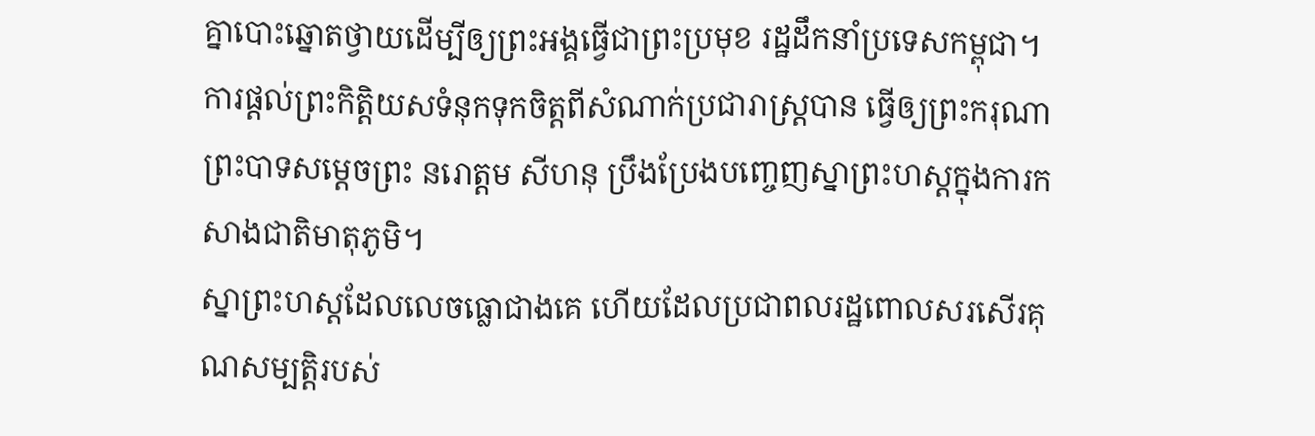គ្នាបោះឆ្នោតថ្វាយដើម្បីឲ្យព្រះអង្គធ្វើជាព្រះប្រមុខ រដ្ឋដឹកនាំប្រទេសកម្ពុជា។
ការផ្ដល់ព្រះកិត្តិយសទំនុកទុកចិត្តពីសំណាក់ប្រជារាស្ត្របាន ធ្វើឲ្យព្រះករុណាព្រះបាទសម្ដេចព្រះ នរោត្តម សីហនុ ប្រឹងប្រែងបញ្ចេញស្នាព្រះហស្តក្នុងការកសាងជាតិមាតុភូមិ។
ស្នាព្រះហស្តដែលលេចធ្លោជាងគេ ហើយដែលប្រជាពលរដ្ឋពោលសរសើរគុណសម្បត្តិរបស់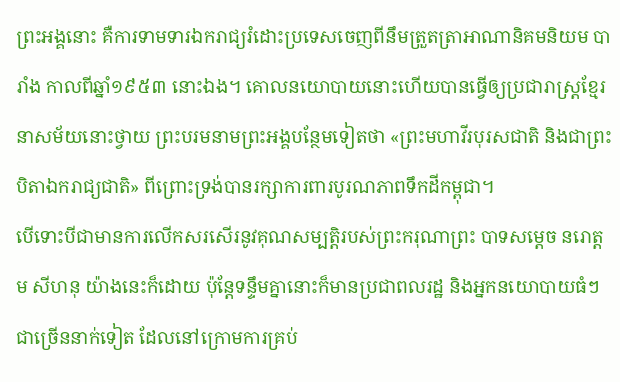ព្រះអង្គនោះ គឺការទាមទារឯករាជ្យរំដោះប្រទេសចេញពីនឹមត្រួតត្រាអាណានិគមនិយម បារាំង កាលពីឆ្នាំ១៩៥៣ នោះឯង។ គោលនយោបាយនោះហើយបានធ្វើឲ្យប្រជារាស្ត្រខ្មែរនាសម័យនោះថ្វាយ ព្រះបរមនាមព្រះអង្គបន្ថែមទៀតថា «ព្រះមហាវីរបុរសជាតិ និងជាព្រះបិតាឯករាជ្យជាតិ» ពីព្រោះទ្រង់បានរក្សាការពារបូរណភាពទឹកដីកម្ពុជា។
បើទោះបីជាមានការលើកសរសើរនូវគុណសម្បត្តិរបស់ព្រះករុណាព្រះ បាទសម្ដេច នរោត្តម សីហនុ យ៉ាងនេះក៏ដោយ ប៉ុន្តែទន្ទឹមគ្នានោះក៏មានប្រជាពលរដ្ឋ និងអ្នកនយោបាយធំៗជាច្រើននាក់ទៀត ដែលនៅក្រោមការគ្រប់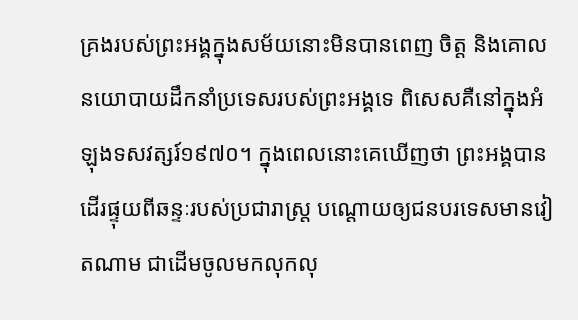គ្រងរបស់ព្រះអង្គក្នុងសម័យនោះមិនបានពេញ ចិត្ត និងគោលនយោបាយដឹកនាំប្រទេសរបស់ព្រះអង្គទេ ពិសេសគឺនៅក្នុងអំឡុងទសវត្សរ៍១៩៧០។ ក្នុងពេលនោះគេឃើញថា ព្រះអង្គបានដើរផ្ទុយពីឆន្ទៈរបស់ប្រជារាស្ត្រ បណ្ដោយឲ្យជនបរទេសមានវៀតណាម ជាដើមចូលមកលុកលុ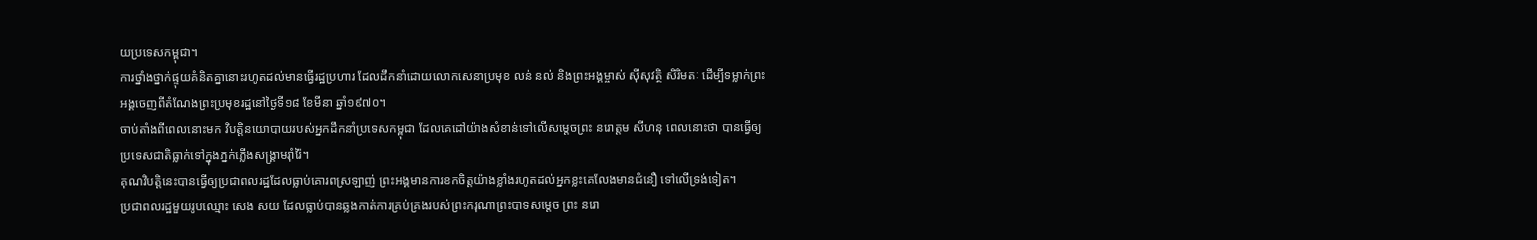យប្រទេសកម្ពុជា។
ការថ្នាំងថ្នាក់ផ្ទុយគំនិតគ្នានោះរហូតដល់មានធ្វើរដ្ឋប្រហារ ដែលដឹកនាំដោយលោកសេនាប្រមុខ លន់ នល់ និងព្រះអង្គម្ចាស់ ស៊ីសុវត្ថិ សិរិមតៈ ដើម្បីទម្លាក់ព្រះអង្គចេញពីតំណែងព្រះប្រមុខរដ្ឋនៅថ្ងៃទី១៨ ខែមីនា ឆ្នាំ១៩៧០។
ចាប់តាំងពីពេលនោះមក វិបត្តិនយោបាយរបស់អ្នកដឹកនាំប្រទេសកម្ពុជា ដែលគេដៅយ៉ាងសំខាន់ទៅលើសម្ដេចព្រះ នរោត្តម សីហនុ ពេលនោះថា បានធ្វើឲ្យប្រទេសជាតិធ្លាក់ទៅក្នុងភ្នក់ភ្លើងសង្គ្រាមរ៉ាំរ៉ៃ។
គុណវិបត្តិនេះបានធ្វើឲ្យប្រជាពលរដ្ឋដែលធ្លាប់គោរពស្រឡាញ់ ព្រះអង្គមានការខកចិត្តយ៉ាងខ្លាំងរហូតដល់អ្នកខ្លះគេលែងមានជំនឿ ទៅលើទ្រង់ទៀត។
ប្រជាពលរដ្ឋមួយរូបឈ្មោះ សេង សយ ដែលធ្លាប់បានឆ្លងកាត់ការគ្រប់គ្រងរបស់ព្រះករុណាព្រះបាទសម្ដេច ព្រះ នរោ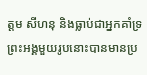ត្តម សីហនុ និងធ្លាប់ជាអ្នកគាំទ្រព្រះអង្គមួយរូបនោះបានមានប្រ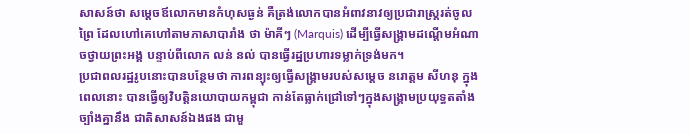សាសន៍ថា សម្ដេចឪលោកមានកំហុសធ្ងន់ គឺត្រង់លោកបានអំពាវនាវឲ្យប្រជារាស្ត្ររត់ចូលព្រៃ ដែលហៅគេហៅតាមភាសាបារាំង ថា ម៉ាគីៗ (Marquis) ដើម្បីធ្វើសង្គ្រាមដណ្ដើមអំណាចថ្វាយព្រះអង្គ បន្ទាប់ពីលោក លន់ នល់ បានធ្វើរដ្ឋប្រហារទម្លាក់ទ្រង់មក។
ប្រជាពលរដ្ឋរូបនោះបានបន្ថែមថា ការពន្យុះឲ្យធ្វើសង្គ្រាមរបស់សម្ដេច នរោត្តម សីហនុ ក្នុងពេលនោះ បានធ្វើឲ្យវិបត្តិនយោបាយកម្ពុជា កាន់តែធ្លាក់ជ្រៅទៅៗក្នុងសង្គ្រាមប្រយុទ្ធតតាំងច្បាំងគ្នានឹង ជាតិសាសន៍ឯងផង ជាមួ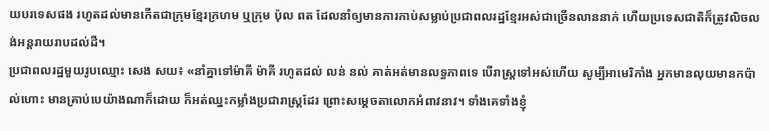យបរទេសផង រហូតដល់មានកើតជាក្រុមខ្មែរក្រហម ឬក្រុម ប៉ុល ពត ដែលនាំឲ្យមានការកាប់សម្លាប់ប្រជាពលរដ្ឋខ្មែរអស់ជាច្រើនលាននាក់ ហើយប្រទេសជាតិក៏ត្រូវលិចលង់អន្តរាយរាបដល់ដី។
ប្រជាពលរដ្ឋមួយរូបឈ្មោះ សេង សយ៖ «នាំគ្នាទៅម៉ាគី ម៉ាគី រហូតដល់ លន់ នល់ គាត់អត់មានលទ្ធភាពទេ បើរាស្ត្រទៅអស់ហើយ សូម្បីអាមេរិកាំង អ្នកមានលុយមានកប៉ាល់ហោះ មានគ្រាប់បេយ៉ាងណាក៏ដោយ ក៏អត់ឈ្នះកម្លាំងប្រជារាស្ត្រដែរ ព្រោះសម្ដេចតាលោកអំពាវនាវ។ ទាំងគេទាំងខ្ញុំ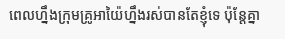ពេលហ្នឹងក្រុមគ្រូអាយ៉ៃហ្នឹងរស់បានតែខ្ញុំទេ ប៉ុន្តែគ្នា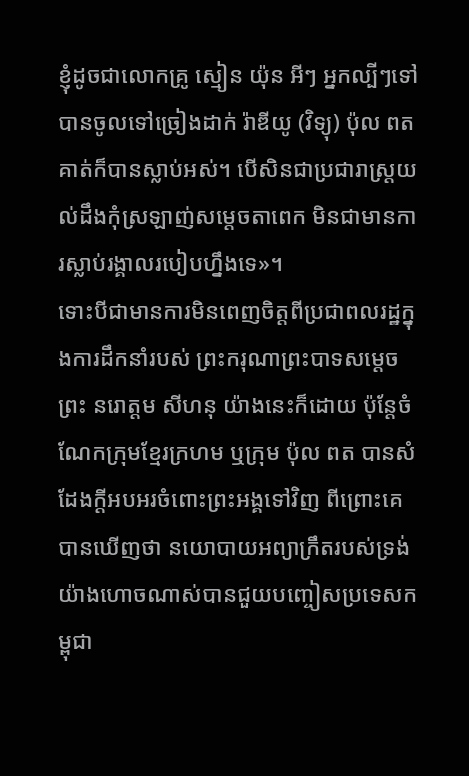ខ្ញុំដូចជាលោកគ្រូ ស្មៀន យ៉ុន អីៗ អ្នកល្បីៗទៅបានចូលទៅច្រៀងដាក់ រ៉ាឌីយូ (វិទ្យុ) ប៉ុល ពត គាត់ក៏បានស្លាប់អស់។ បើសិនជាប្រជារាស្ត្រយល់ដឹងកុំស្រឡាញ់សម្ដេចតាពេក មិនជាមានការស្លាប់រង្គាលរបៀបហ្នឹងទេ»។
ទោះបីជាមានការមិនពេញចិត្តពីប្រជាពលរដ្ឋក្នុងការដឹកនាំរបស់ ព្រះករុណាព្រះបាទសម្ដេចព្រះ នរោត្តម សីហនុ យ៉ាងនេះក៏ដោយ ប៉ុន្តែចំណែកក្រុមខ្មែរក្រហម ឬក្រុម ប៉ុល ពត បានសំដែងក្ដីអបអរចំពោះព្រះអង្គទៅវិញ ពីព្រោះគេបានឃើញថា នយោបាយអព្យាក្រឹតរបស់ទ្រង់យ៉ាងហោចណាស់បានជួយបញ្ចៀសប្រទេសកម្ពុជា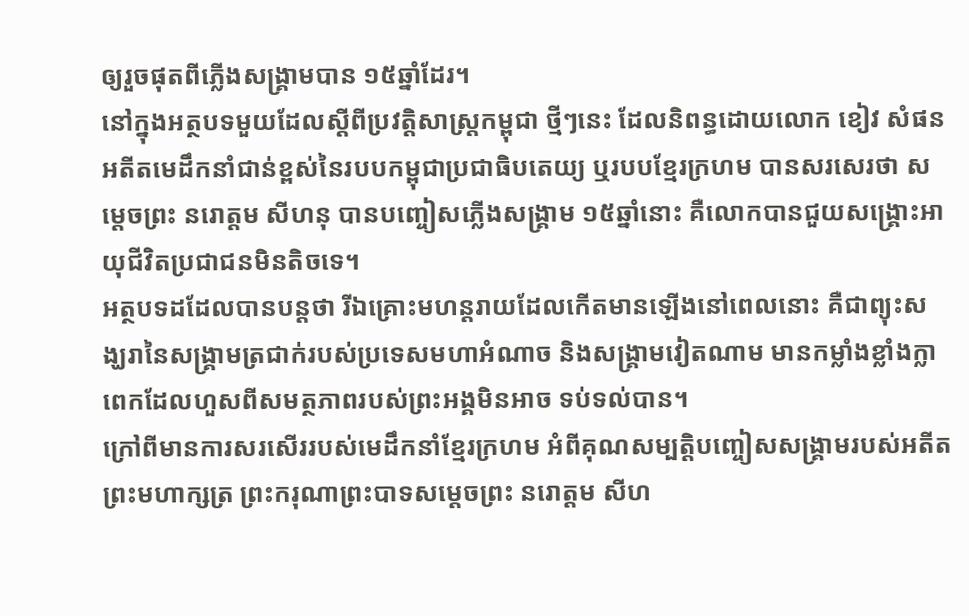ឲ្យរួចផុតពីភ្លើងសង្គ្រាមបាន ១៥ឆ្នាំដែរ។
នៅក្នុងអត្ថបទមួយដែលស្ដីពីប្រវត្តិសាស្ត្រកម្ពុជា ថ្មីៗនេះ ដែលនិពន្ធដោយលោក ខៀវ សំផន អតីតមេដឹកនាំជាន់ខ្ពស់នៃរបបកម្ពុជាប្រជាធិបតេយ្យ ឬរបបខ្មែរក្រហម បានសរសេរថា សម្ដេចព្រះ នរោត្តម សីហនុ បានបញ្ចៀសភ្លើងសង្គ្រាម ១៥ឆ្នាំនោះ គឺលោកបានជួយសង្គ្រោះអាយុជីវិតប្រជាជនមិនតិចទេ។
អត្ថបទដដែលបានបន្តថា រីឯគ្រោះមហន្តរាយដែលកើតមានឡើងនៅពេលនោះ គឺជាព្យុះសង្ឃរានៃសង្គ្រាមត្រជាក់របស់ប្រទេសមហាអំណាច និងសង្គ្រាមវៀតណាម មានកម្លាំងខ្លាំងក្លាពេកដែលហួសពីសមត្ថភាពរបស់ព្រះអង្គមិនអាច ទប់ទល់បាន។
ក្រៅពីមានការសរសើររបស់មេដឹកនាំខ្មែរក្រហម អំពីគុណសម្បត្តិបញ្ចៀសសង្គ្រាមរបស់អតីតព្រះមហាក្សត្រ ព្រះករុណាព្រះបាទសម្ដេចព្រះ នរោត្តម សីហ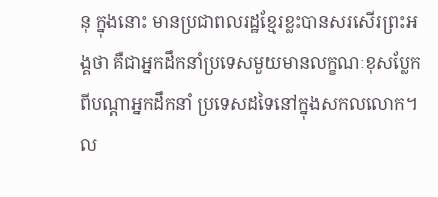នុ ក្នុងនោះ មានប្រជាពលរដ្ឋខ្មែរខ្លះបានសរសើរព្រះអង្គថា គឺជាអ្នកដឹកនាំប្រទេសមួយមានលក្ខណៈខុសប្លែកពីបណ្ដាអ្នកដឹកនាំ ប្រទេសដទៃនៅក្នុងសកលលោក។ ល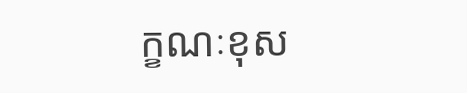ក្ខណៈខុស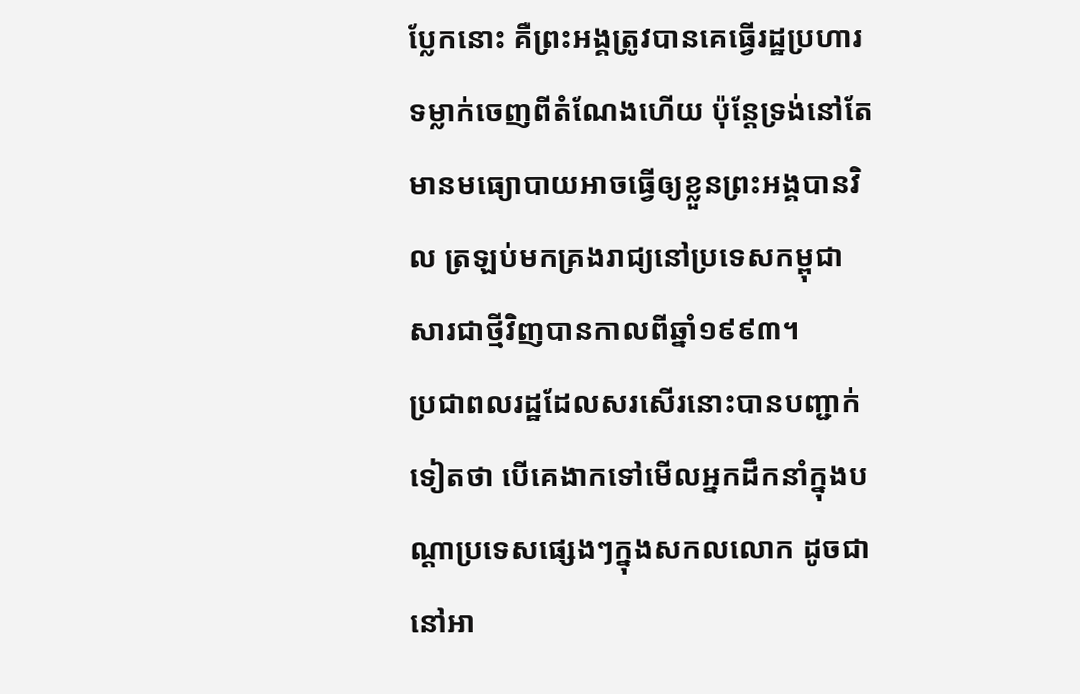ប្លែកនោះ គឺព្រះអង្គត្រូវបានគេធ្វើរដ្ឋប្រហារទម្លាក់ចេញពីតំណែងហើយ ប៉ុន្តែទ្រង់នៅតែមានមធ្យោបាយអាចធ្វើឲ្យខ្លួនព្រះអង្គបានវិល ត្រឡប់មកគ្រងរាជ្យនៅប្រទេសកម្ពុជា សារជាថ្មីវិញបានកាលពីឆ្នាំ១៩៩៣។
ប្រជាពលរដ្ឋដែលសរសើរនោះបានបញ្ជាក់ទៀតថា បើគេងាកទៅមើលអ្នកដឹកនាំក្នុងបណ្ដាប្រទេសផ្សេងៗក្នុងសកលលោក ដូចជានៅអា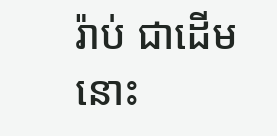រ៉ាប់ ជាដើមនោះ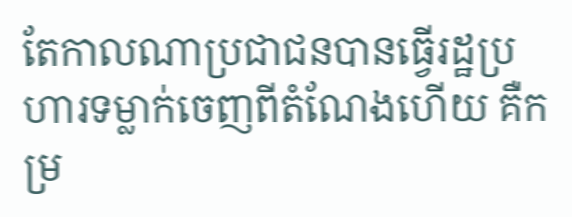តែកាលណាប្រជាជនបានធ្វើរដ្ឋប្រហារទម្លាក់ចេញពីតំណែងហើយ គឺកម្រ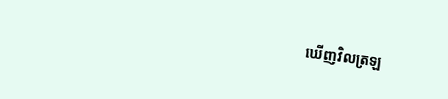ឃើញវិលត្រឡ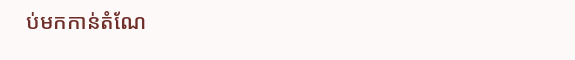ប់មកកាន់តំណែ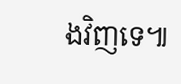ងវិញទេ៕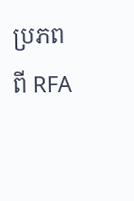ប្រភពពី RFA